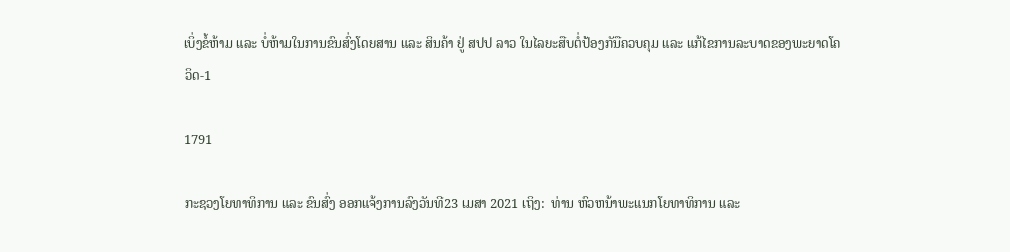ເບິ່ງຂໍ້ຫ້າມ ແລະ ບໍ່ຫ້າມໃນການຂົນສົ່ງໂດຍສານ ແລະ ສິນຄ້າ ຢູ່ ສປປ ລາວ ໃນໄລຍະສືບຕໍ່ປ້ອງກັນືຄວບຄຸມ ແລະ ແກ້ໄຂການລະບາດຂອງພະຍາດໂຄວິດ-1

1791

ກະຊວງໂຍທາທິການ ແລະ ຂົນສົ່ງ ອອກແຈ້ງການລົງວັນທີ23 ເມສາ 2021 ເຖິງ:  ທ່ານ ຫົວຫນ້າພະແນກໂຍທາທິການ ແລະ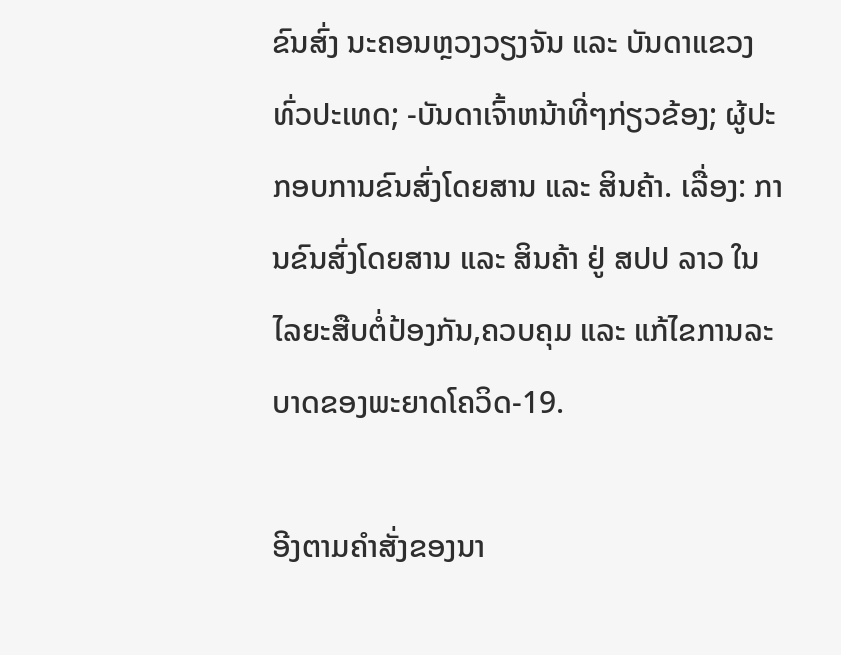ຂົນສົ່ງ ນະຄອນຫຼວງວຽງຈັນ ແລະ ບັນດາແຂວງທົ່ວປະເທດ; -ບັນດາເຈົ້າຫນ້າທີ່ໆກ່ຽວຂ້ອງ; ຜູ້ປະກອບການຂົນສົ່ງໂດຍສານ ແລະ ສິນຄ້າ. ເລື່ອງ: ການຂົນສົ່ງໂດຍສານ ແລະ ສິນຄ້າ ຢູ່ ສປປ ລາວ ໃນໄລຍະສືບຕໍ່ປ້ອງກັນ,ຄວບຄຸມ ແລະ ແກ້ໄຂການລະບາດຂອງພະຍາດໂຄວິດ-19.

ອີງຕາມຄໍາສັ່ງຂອງນາ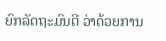ຍົກລັດຖະມົນຕີ ວ່າດ້ວຍການ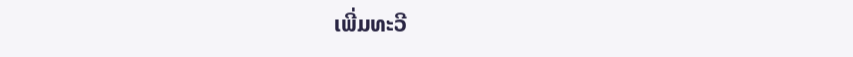ເພີ່ມທະວີ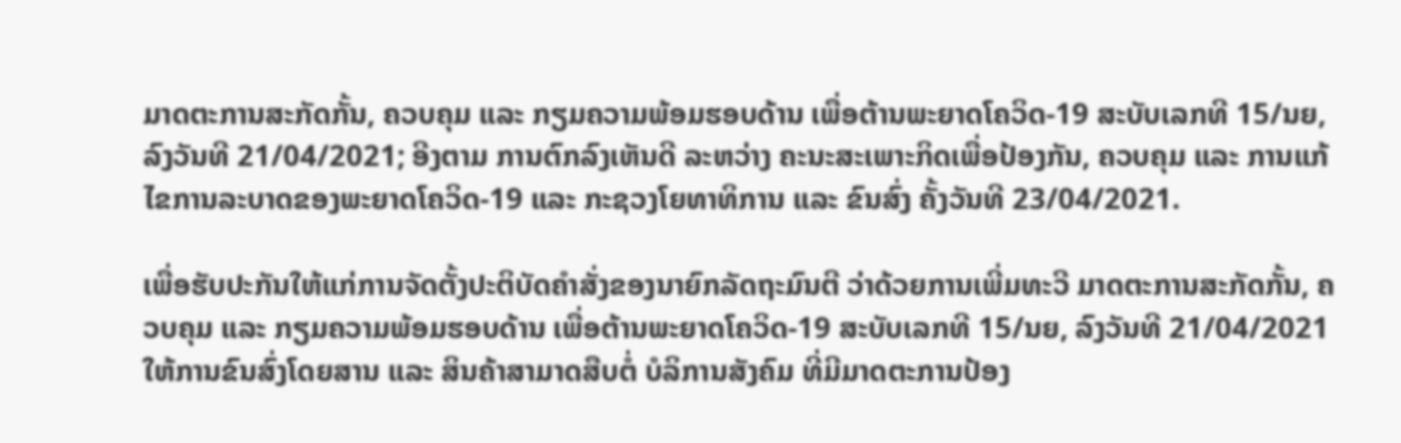ມາດຕະການສະກັດກັ້ນ, ຄວບຄຸມ ແລະ ກຽມຄວາມພ້ອມຮອບດ້ານ ເພື່ອຕ້ານພະຍາດໂຄວິດ-19 ສະບັບເລກທີ 15/ນຍ, ລົງວັນທີ 21/04/2021; ອີງຕາມ ການຕົກລົງເຫັນດີ ລະຫວ່າງ ຄະນະສະເພາະກິດເພື່ອປ້ອງກັນ, ຄວບຄຸມ ແລະ ການແກ້ ໄຂການລະບາດຂອງພະຍາດໂຄວິດ-19 ແລະ ກະຊວງໂຍທາທິການ ແລະ ຂົນສົ່ງ ຄັ້ງວັນທີ 23/04/2021.

ເພື່ອຮັບປະກັນໃຫ້ແກ່ການຈັດຕັ້ງປະຕິບັດຄໍາສັ່ງຂອງນາຍົກລັດຖະມົນຕີ ວ່າດ້ວຍການເພີ່ມທະວີ ມາດຕະການສະກັດກັ້ນ, ຄວບຄຸມ ແລະ ກຽມຄວາມພ້ອມຮອບດ້ານ ເພື່ອຕ້ານພະຍາດໂຄວິດ-19 ສະບັບເລກທີ 15/ນຍ, ລົງວັນທີ 21/04/2021 ໃຫ້ການຂົນສົ່ງໂດຍສານ ແລະ ສິນຄ້າສາມາດສືບຕໍ່ ບໍລິການສັງຄົມ ທີ່ມີມາດຕະການປ້ອງ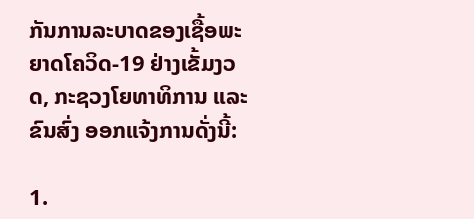ກັນການລະບາດຂອງເຊື້ອພະຍາດໂຄວິດ-19 ຢ່າງເຂັ້ມງວດ, ກະຊວງໂຍທາທິການ ແລະ ຂົນສົ່ງ ອອກແຈ້ງການດັ່ງນີ້:

1.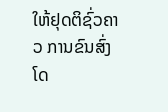ໃຫ້ຢຸດຕິຊົ່ວຄາວ ການຂົນສົ່ງໂດ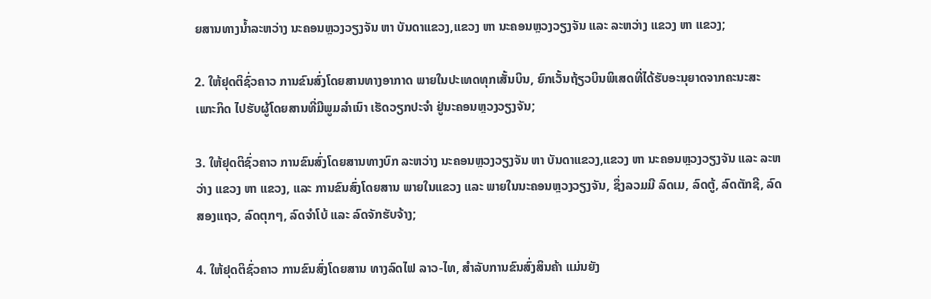ຍສານທາງນໍ້າລະຫວ່າງ ນະຄອນຫຼວງວຽງຈັນ ຫາ ບັນດາແຂວງ,ແຂວງ ຫາ ນະຄອນຫຼວງວຽງຈັນ ແລະ ລະຫວ່າງ ແຂວງ ຫາ ແຂວງ;

2. ໃຫ້ຢຸດຕິຊົ່ວຄາວ ການຂົນສົ່ງໂດຍສານທາງອາກາດ ພາຍໃນປະເທດທຸກເສັ້ນບິນ, ຍົກເວັ້ນຖ້ຽວບິນພິເສດທີ່ໄດ້ຮັບອະນຸຍາດຈາກຄະນະສະເພາະກິດ ໄປຮັບຜູ້ໂດຍສານທີ່ມີພູມລໍາເນົາ ເຮັດວຽກປະຈໍາ ຢູ່ນະຄອນຫຼວງວຽງຈັນ;

3. ໃຫ້ຢຸດຕິຊົ່ວຄາວ ການຂົນສົ່ງໂດຍສານທາງບົກ ລະຫວ່າງ ນະຄອນຫຼວງວຽງຈັນ ຫາ ບັນດາແຂວງ,ແຂວງ ຫາ ນະຄອນຫຼວງວຽງຈັນ ແລະ ລະຫວ່າງ ແຂວງ ຫາ ແຂວງ, ແລະ ການຂົນສົ່ງໂດຍສານ ພາຍໃນແຂວງ ແລະ ພາຍໃນນະຄອນຫຼວງວຽງຈັນ, ຊຶ່ງລວມມີ ລົດເມ, ລົດຕູ້, ລົດຕັກຊີ, ລົດສອງແຖວ, ລົດຕຸກໆ, ລົດຈໍາໂບ້ ແລະ ລົດຈັກຮັບຈ້າງ;

4. ໃຫ້ຢຸດຕິຊົ່ວຄາວ ການຂົນສົ່ງໂດຍສານ ທາງລົດໄຟ ລາວ-ໄທ, ສໍາລັບການຂົນສົ່ງສິນຄ້າ ແມ່ນຍັງ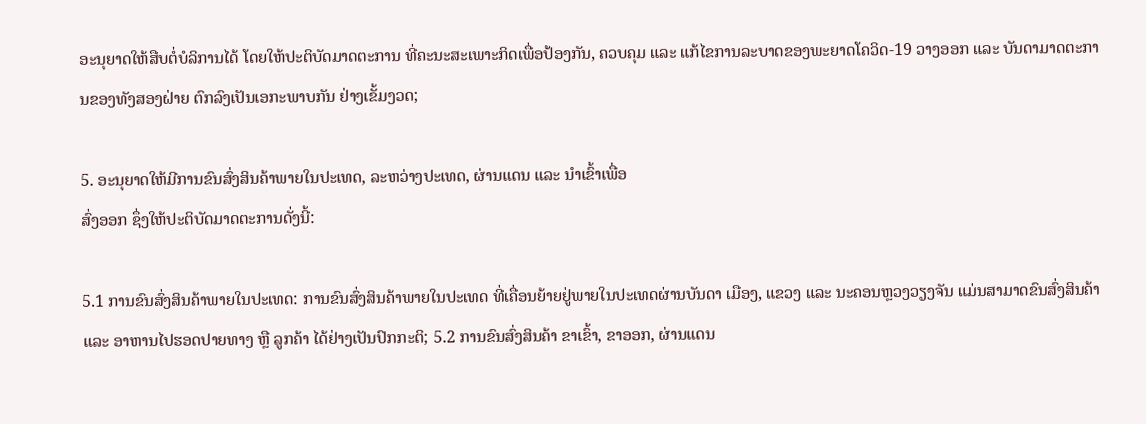ອະນຸຍາດໃຫ້ສືບຕໍ່ບໍລິການໄດ້ ໂດຍໃຫ້ປະຕິບັດມາດຕະການ ທີ່ຄະນະສະເພາະກິດເພື່ອປ້ອງກັນ, ຄວບຄຸມ ແລະ ແກ້ໄຂການລະບາດຂອງພະຍາດໂຄວິດ-19 ວາງອອກ ແລະ ບັນດາມາດຕະການຂອງທັງສອງຝ່າຍ ຕົກລົງເປັນເອກະພາບກັນ ຢ່າງເຂັ້ມງວດ;

5. ອະນຸຍາດໃຫ້ມີການຂົນສົ່ງສິນຄ້າພາຍໃນປະເທດ, ລະຫວ່າງປະເທດ, ຜ່ານແດນ ແລະ ນໍາເຂົ້າເພື່ອ
ສົ່ງອອກ ຊຶ່ງໃຫ້ປະຕິບັດມາດຕະການດັ່ງນີ້:

5.1 ການຂົນສົ່ງສິນຄ້າພາຍໃນປະເທດ: ການຂົນສົ່ງສິນຄ້າພາຍໃນປະເທດ ທີ່ເຄື່ອນຍ້າຍຢູ່ພາຍໃນປະເທດຜ່ານບັນດາ ເມືອງ, ແຂວງ ແລະ ນະຄອນຫຼວງວຽງຈັນ ແມ່ນສາມາດຂົນສົ່ງສິນຄ້າ ແລະ ອາຫານໄປຮອດປາຍທາງ ຫຼື ລູກຄ້າ ໄດ້ຢ່າງເປັນປົກກະຕິ; 5.2 ການຂົນສົ່ງສິນຄ້າ ຂາເຂົ້າ, ຂາອອກ, ຜ່ານແດນ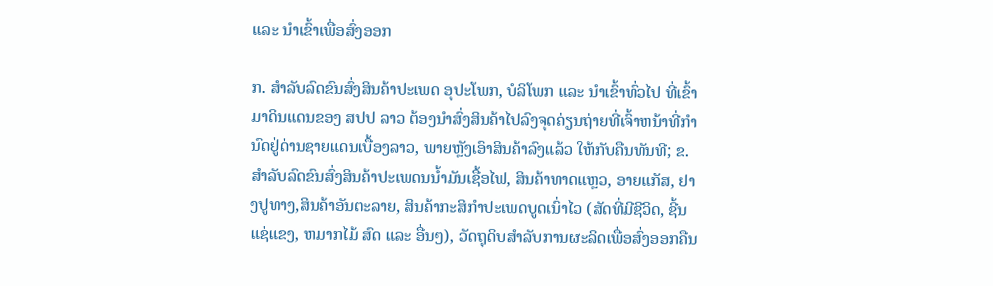ແລະ ນໍາເຂົ້າເພື່ອສົ່ງອອກ

ກ. ສໍາລັບລົດຂົນສົ່ງສິນຄ້າປະເພດ ອຸປະໂພກ, ບໍລິໂພກ ແລະ ນໍາເຂົ້າທົ່ວໄປ ທີ່ເຂົ້າມາດິນແດນຂອງ ສປປ ລາວ ຕ້ອງນໍາສົ່ງສິນຄ້າໄປລົງຈຸດຄ່ຽນຖ່າຍທີ່ເຈົ້າຫນ້າທີ່ກໍານົດຢູ່ດ່ານຊາຍແດນເບື້ອງລາວ, ພາຍຫຼັງເອົາສິນຄ້າລົງແລ້ວ ໃຫ້ກັບຄືນທັນທີ; ຂ. ສໍາລັບລົດຂົນສົ່ງສິນຄ້າປະເພດນນໍ້າມັນເຊື້ອໄຟ, ສິນຄ້າທາດແຫຼວ, ອາຍແກັສ, ຢາງປູທາງ,ສິນຄ້າອັນຕະລາຍ, ສິນຄ້າກະສິກໍາປະເພດບູດເນົ່າໄວ (ສັດທີ່ມີຊີວິດ, ຊີ້ນແຊ່ແຂງ, ຫມາກໄມ້ ສົດ ແລະ ອື່ນໆ), ວັດຖຸດິບສໍາລັບການຜະລິດເພື່ອສົ່ງອອກຄືນ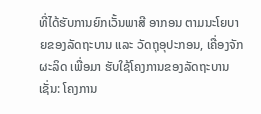ທີ່ໄດ້ຮັບການຍົກເວັ້ນພາສີ ອາກອນ ຕາມນະໂຍບາຍຂອງລັດຖະບານ ແລະ ວັດຖຸອຸປະກອນ, ເຄື່ອງຈັກຜະລິດ ເພື່ອມາ ຮັບໃຊ້ໂຄງການຂອງລັດຖະບານເຊັ່ນ: ໂຄງການ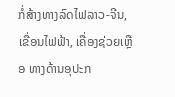ກໍ່ສ້າງທາງລົດໄຟລາວ-ຈີນ, ເຂື່ອນໄຟຟ້າ, ເຄື່ອງຊ່ວຍເຫຼືອ ທາງດ້ານອຸປະກ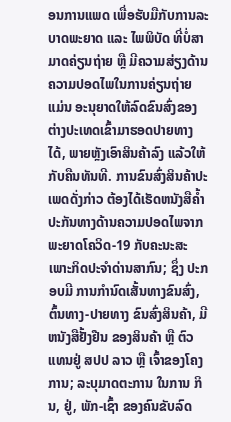ອນການແພດ ເພື່ອຮັບມືກັບການລະບາດພະຍາດ ແລະ ໄພພິບັດ ທີ່ບໍ່ສາມາດຄ່ຽນຖ່າຍ ຫຼື ມີຄວາມສ່ຽງດ້ານຄວາມປອດໄພໃນການຄ່ຽນຖ່າຍ ແມ່ນ ອະນຸຍາດໃຫ້ລົດຂົນສົ່ງຂອງຕ່າງປະເທດເຂົ້າມາຮອດປາຍທາງໄດ້, ພາຍຫຼັງເອົາສິນຄ້າລົງ ແລ້ວໃຫ້ກັບຄືນທັນທີ. ການຂົນສົ່ງສິນຄ້າປະເພດດັ່ງກ່າວ ຕ້ອງໄດ້ເຮັດຫນັງສືຄໍ້າປະກັນທາງດ້ານຄວາມປອດໄພຈາກພະຍາດໂຄວິດ-19 ກັບຄະນະສະເພາະກິດປະຈໍາດ່ານສາກົນ; ຊຶ່ງ ປະກອບມີ ການກໍານົດເສັ້ນທາງຂົນສົ່ງ, ຕົ້ນທາງ-ປາຍທາງ ຂົນສົ່ງສິນຄ້າ, ມີຫນັງສືຢັ້ງຢືນ ຂອງສິນຄ້າ ຫຼື ຕົວແທນຢູ່ ສປປ ລາວ ຫຼື ເຈົ້າຂອງໂຄງການ; ລະບຸມາດຕະການ ໃນການ ກິນ, ຢູ່, ພັກ-ເຊົ້າ ຂອງຄົນຂັບລົດ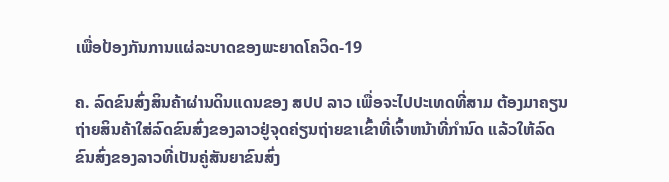ເພື່ອປ້ອງກັນການແຜ່ລະບາດຂອງພະຍາດໂຄວິດ-19

ຄ. ລົດຂົນສົ່ງສິນຄ້າຜ່ານດິນແດນຂອງ ສປປ ລາວ ເພື່ອຈະໄປປະເທດທີ່ສາມ ຕ້ອງມາຄຽນຖ່າຍສິນຄ້າໃສ່ລົດຂົນສົ່ງຂອງລາວຢູ່ຈຸດຄ່ຽນຖ່າຍຂາເຂົ້າທີ່ເຈົ້າຫນ້າທີ່ກໍານົດ ແລ້ວໃຫ້ລົດຂົນສົ່ງຂອງລາວທີ່ເປັນຄູ່ສັນຍາຂົນສົ່ງ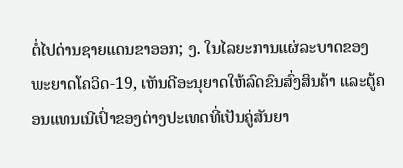ຕໍ່ໄປດ່ານຊາຍແດນຂາອອກ; ງ. ໃນໄລຍະການແຜ່ລະບາດຂອງພະຍາດໂຄວິດ-19, ເຫັນດີອະນຸຍາດໃຫ້ລົດຂົນສົ່ງສິນຄ້າ ແລະຕູ້ຄອນແທນເນີເປົ່າຂອງຕ່າງປະເທດທີ່ເປັນຄູ່ສັນຍາ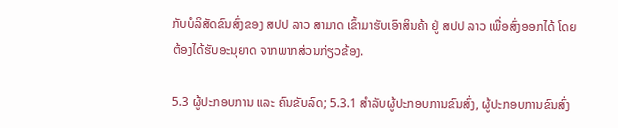ກັບບໍລິສັດຂົນສົ່ງຂອງ ສປປ ລາວ ສາມາດ ເຂົ້າມາຮັບເອົາສິນຄ້າ ຢູ່ ສປປ ລາວ ເພື່ອສົ່ງອອກໄດ້ ໂດຍຕ້ອງໄດ້ຮັບອະນຸຍາດ ຈາກພາກສ່ວນກ່ຽວຂ້ອງ.

5.3 ຜູ້ປະກອບການ ແລະ ຄົນຂັບລົດ; 5.3.1 ສໍາລັບຜູ້ປະກອບການຂົນສົ່ງ, ຜູ້ປະກອບການຂົນສົ່ງ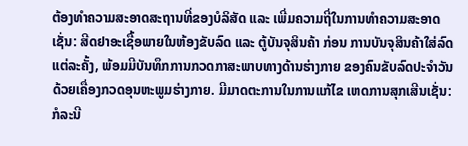ຕ້ອງທໍາຄວາມສະອາດສະຖານທີ່ຂອງບໍລິສັດ ແລະ ເພີ່ມຄວາມຖີ່ໃນການທໍາຄວາມສະອາດເຊັ່ນ: ສີດຢາອະເຊື້ອພາຍໃນຫ້ອງຂັບລົດ ແລະ ຕູ້ບັນຈຸສິນຄ້າ ກ່ອນ ການບັນຈຸສິນຄ້າໃສ່ລົດແຕ່ລະຄັ້ງ, ພ້ອມມີບັນທຶກການກວດກາສະພາບທາງດ້ານຮ່າງກາຍ ຂອງຄົນຂັບລົດປະຈໍາວັນ ດ້ວຍເຄື່ອງກວດອຸນຫະພູມຮ່າງກາຍ. ມີມາດຕະການໃນການແກ້ໄຂ ເຫດການສຸກເສີນເຊັ່ນ: ກໍລະນີ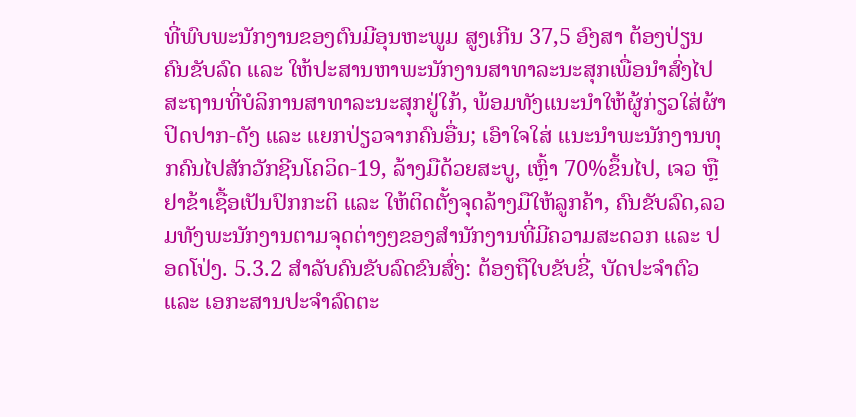ທີ່ພົບພະນັກງານຂອງຕົນມີອຸນຫະພູມ ສູງເກີນ 37,5 ອົງສາ ຕ້ອງປ່ຽນຄົນຂັບລົດ ແລະ ໃຫ້ປະສານຫາພະນັກງານສາທາລະນະສຸກເພື່ອນໍາສົ່ງໄປ ສະຖານທີ່ບໍລິການສາທາລະນະສຸກຢູ່ໃກ້, ພ້ອມທັງແນະນໍາໃຫ້ຜູ້ກ່ຽວໃສ່ຜ້າປິດປາກ-ດັງ ແລະ ແຍກປ່ຽວຈາກຄົນອື່ນ; ເອົາໃຈໃສ່ ແນະນໍາພະນັກງານທຸກຄົນໄປສັກວັກຊີນໂຄວິດ-19, ລ້າງມືດ້ວຍສະບູ, ເຫຼົ້າ 70%ຂຶ້ນໄປ, ເຈວ ຫຼື ຢາຂ້າເຊື້ອເປັນປົກກະຕິ ແລະ ໃຫ້ຕິດຕັ້ງຈຸດລ້າງມືໃຫ້ລູກຄ້າ, ຄົນຂັບລົດ,ລວມທັງພະນັກງານຕາມຈຸດຕ່າງໆຂອງສໍານັກງານທີ່ມີຄວາມສະດວກ ແລະ ປອດໂປ່ງ. 5.3.2 ສໍາລັບຄົນຂັບລົດຂົນສົ່ງ: ຕ້ອງຖືໃບຂັບຂີ່, ບັດປະຈໍາຕົວ ແລະ ເອກະສານປະຈໍາລົດຕະ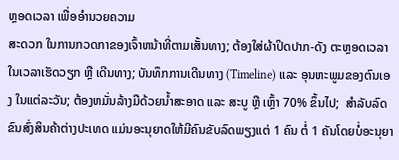ຫຼອດເວລາ ເພື່ອອໍານວຍຄວາມ
ສະດວກ ໃນການກວດກາຂອງເຈົ້າຫນ້າທີ່ຕາມເສັ້ນທາງ; ຕ້ອງໃສ່ຜ້າປິດປາກ-ດັງ ຕະຫຼອດເວລາ ໃນເວລາເຮັດວຽກ ຫຼື ເດີນທາງ; ບັນທຶກການເດີນທາງ (Timeline) ແລະ ອຸນຫະພູມຂອງຕົນເອງ ໃນແຕ່ລະວັນ; ຕ້ອງຫມັ່ນລ້າງມືດ້ວຍນໍ້າສະອາດ ແລະ ສະບູ ຫຼື ເຫຼົ້າ 70% ຂຶ້ນໄປ;  ສໍາລັບລົດຂົນສົ່ງສິນຄ້າຕ່າງປະເທດ ແມ່ນອະນຸຍາດໃຫ້ມີຄົນຂັບລົດພຽງແຕ່ 1 ຄົນ ຕໍ່ 1 ຄັນໂດຍບໍ່ອະນຸຍາ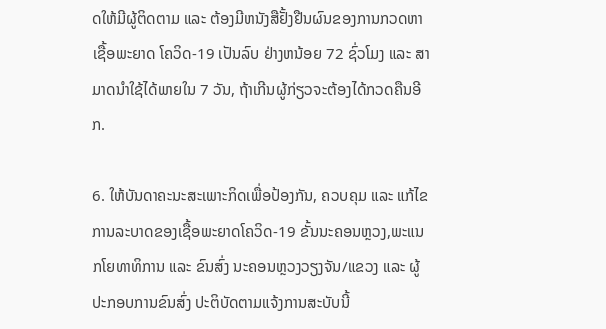ດໃຫ້ມີຜູ້ຕິດຕາມ ແລະ ຕ້ອງມີຫນັງສືຢັ້ງຢືນຜົນຂອງການກວດຫາເຊື້ອພະຍາດ ໂຄວິດ-19 ເປັນລົບ ຢ່າງຫນ້ອຍ 72 ຊົ່ວໂມງ ແລະ ສາມາດນໍາໃຊ້ໄດ້ພາຍໃນ 7 ວັນ, ຖ້າເກີນຜູ້ກ່ຽວຈະຕ້ອງໄດ້ກວດຄືນອີກ.

6. ໃຫ້ບັນດາຄະນະສະເພາະກິດເພື່ອປ້ອງກັນ, ຄວບຄຸມ ແລະ ແກ້ໄຂການລະບາດຂອງເຊື້ອພະຍາດໂຄວິດ-19 ຂັ້ນນະຄອນຫຼວງ,ພະແນກໂຍທາທິການ ແລະ ຂົນສົ່ງ ນະຄອນຫຼວງວຽງຈັນ/ແຂວງ ແລະ ຜູ້ປະກອບການຂົນສົ່ງ ປະຕິບັດຕາມແຈ້ງການສະບັບນີ້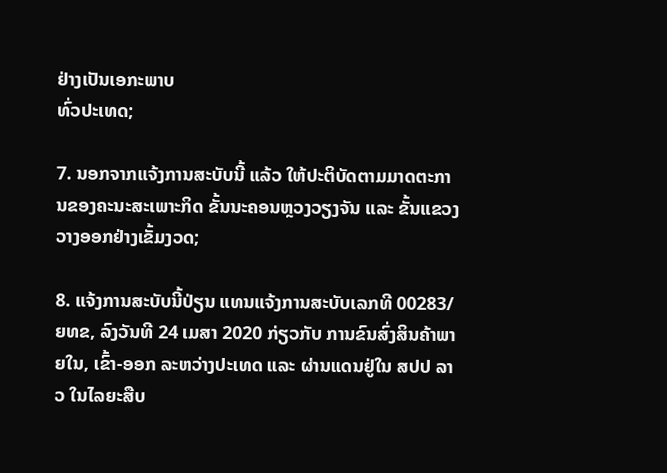ຢ່າງເປັນເອກະພາບ
ທົ່ວປະເທດ;

7. ນອກຈາກແຈ້ງການສະບັບນີ້ ແລ້ວ ໃຫ້ປະຕິບັດຕາມມາດຕະການຂອງຄະນະສະເພາະກິດ ຂັ້ນນະຄອນຫຼວງວຽງຈັນ ແລະ ຂັ້ນແຂວງວາງອອກຢ່າງເຂັ້ມງວດ;

8. ແຈ້ງການສະບັບນີ້ປ່ຽນ ແທນແຈ້ງການສະບັບເລກທີ 00283/ຍທຂ, ລົງວັນທີ 24 ເມສາ 2020 ກ່ຽວກັບ ການຂົນສົ່ງສິນຄ້າພາຍໃນ, ເຂົ້າ-ອອກ ລະຫວ່າງປະເທດ ແລະ ຜ່ານແດນຢູ່ໃນ ສປປ ລາວ ໃນໄລຍະສືບ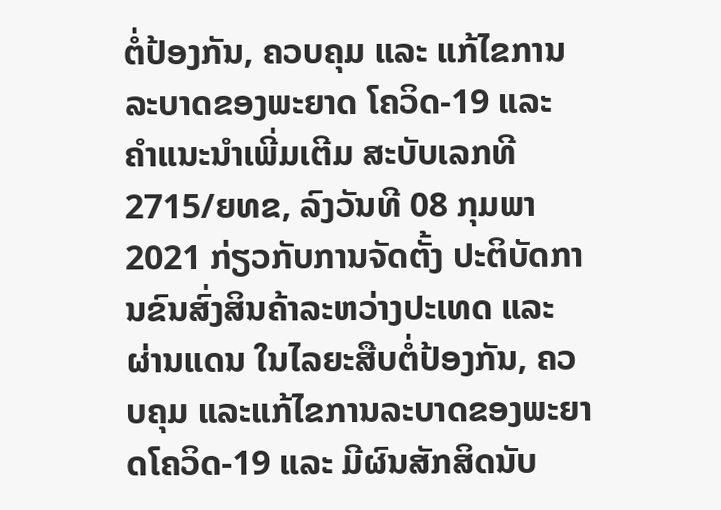ຕໍ່ປ້ອງກັນ, ຄວບຄຸມ ແລະ ແກ້ໄຂການລະບາດຂອງພະຍາດ ໂຄວິດ-19 ແລະ ຄໍາແນະນໍາເພີ່ມເຕີມ ສະບັບເລກທີ 2715/ຍທຂ, ລົງວັນທີ 08 ກຸມພາ 2021 ກ່ຽວກັບການຈັດຕັ້ງ ປະຕິບັດການຂົນສົ່ງສິນຄ້າລະຫວ່າງປະເທດ ແລະ ຜ່ານແດນ ໃນໄລຍະສືບຕໍ່ປ້ອງກັນ, ຄວບຄຸມ ແລະແກ້ໄຂການລະບາດຂອງພະຍາດໂຄວິດ-19 ແລະ ມີຜົນສັກສິດນັບ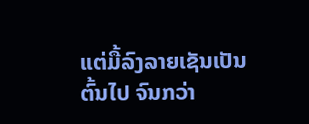ແຕ່ມື້ລົງລາຍເຊັນເປັນຕົ້ນໄປ ຈົນກວ່າ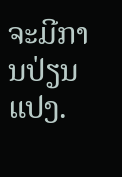ຈະມີການປ່ຽນແປງ.